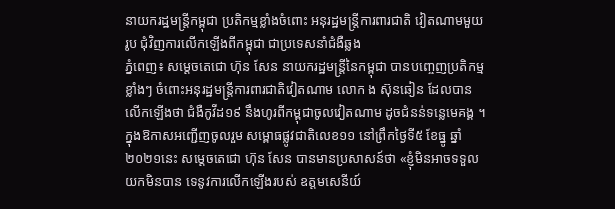នាយករដ្ឋមន្រ្តីកម្ពុជា ប្រតិកម្មខ្លាំងចំពោះ អនុរដ្ឋមន្រ្តីការពារជាតិ វៀតណាមមួយរូប ជុំវិញការលើកឡើងពីកម្ពុជា ជាប្រទេសនាំជំងឺឆ្លង
ភ្នំពេញ៖ សម្ដេចតេជោ ហ៊ុន សែន នាយករដ្ឋមន្រ្តីនៃកម្ពុជា បានបញ្ចេញប្រតិកម្មខ្លាំងៗ ចំពោះអនុរដ្ឋមន្រ្តីការពារជាតិវៀតណាម លោក ង ស៊ុនឆៀន ដែលបានលើកឡើងថា ជំងឺកូវីដ១៩ នឹងហូរពីកម្ពុជាចូលវៀតណាម ដូចជំនន់ទន្លេមេគង្គ ។
ក្នុងឱកាសអញ្ជើញចូលរួម សម្ពោធផ្លូវជាតិលេខ១១ នៅព្រឹកថ្ងៃទី៥ ខែធ្នូ ឆ្នាំ២០២១នេះ សម្ដេចតេជោ ហ៊ុន សែន បានមានប្រសាសន៍ថា «ខ្ញុំមិនអាចទទួលយកមិនបាន ទេនូវការលើកឡើងរបស់ ឧត្តមសេនីយ៍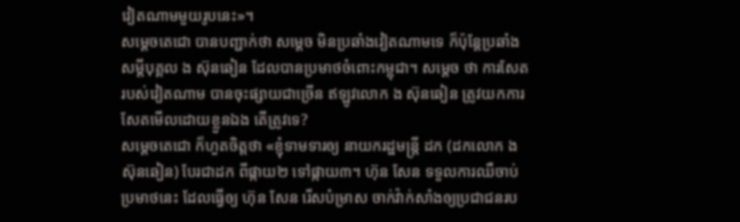វៀតណាមមួយរូបនេះ»។
សម្ដេចតេជោ បានបញ្ជាក់ថា សម្ដេច មិនប្រឆាំងវៀតណាមទេ ក៏ប៉ុន្ដែប្រឆាំងសម្ដីបុគ្គល ង ស៊ុនឆៀន ដែលបានប្រមាថចំពោះកម្ពុជា។ សម្ដេច ថា ការសែតរបស់វៀតណាម បានចុះផ្សាយជាច្រើន ឥឡូវលោក ង ស៊ុនឆៀន ត្រូវយកការសែតមើលដោយខ្លួនឯង តើត្រូវទេ?
សម្ដេចតេជោ ក៏ហួតចិត្តថា «ខ្ញុំទាមទារឲ្យ នាយករដ្ឋមន្ដ្រី ដក (ដកលោក ង ស៊ុនឆៀន) បែរជាដក ពីផ្កាយ២ ទៅផ្កាយ៣។ ហ៊ុន សែន ទទួលការឈឺចាប់ប្រមាថនេះ ដែលធ្វើឲ្យ ហ៊ុន សែន រើសបំម្រាស ចាក់វ៉ាក់សាំងឲ្យប្រជាជនរប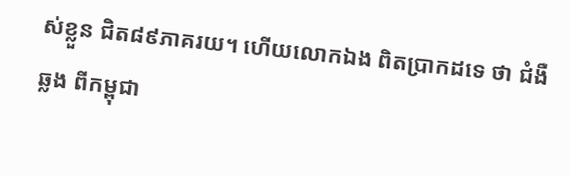ស់ខ្លួន ជិត៨៩ភាគរយ។ ហើយលោកឯង ពិតប្រាកដទេ ថា ជំងឺឆ្លង ពីកម្ពុជា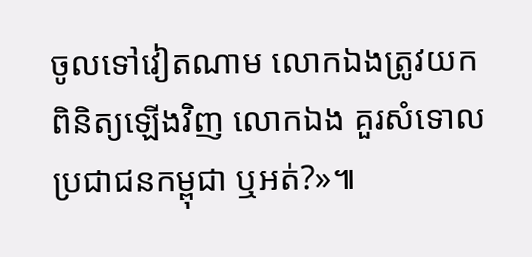ចូលទៅវៀតណាម លោកឯងត្រូវយកពិនិត្យឡើងវិញ លោកឯង គួរសំទោល ប្រជាជនកម្ពុជា ឬអត់?»៕